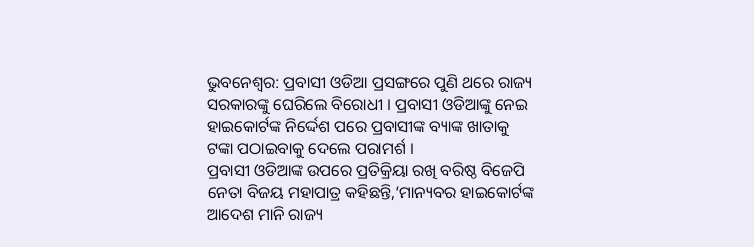ଭୁବନେଶ୍ବର: ପ୍ରବାସୀ ଓଡିଆ ପ୍ରସଙ୍ଗରେ ପୁଣି ଥରେ ରାଜ୍ୟ ସରକାରଙ୍କୁ ଘେରିଲେ ବିରୋଧୀ । ପ୍ରବାସୀ ଓଡିଆଙ୍କୁ ନେଇ ହାଇକୋର୍ଟଙ୍କ ନିର୍ଦ୍ଦେଶ ପରେ ପ୍ରବାସୀଙ୍କ ବ୍ୟାଙ୍କ ଖାତାକୁ ଟଙ୍କା ପଠାଇବାକୁ ଦେଲେ ପରାମର୍ଶ ।
ପ୍ରବାସୀ ଓଡିଆଙ୍କ ଉପରେ ପ୍ରତିକ୍ରିୟା ରଖି ବରିଷ୍ଠ ବିଜେପି ନେତା ବିଜୟ ମହାପାତ୍ର କହିଛନ୍ତି,‘ମାନ୍ୟବର ହାଇକୋର୍ଟଙ୍କ ଆଦେଶ ମାନି ରାଜ୍ୟ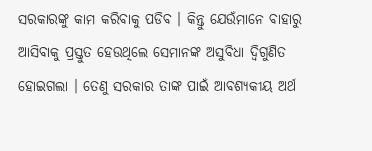ସରକାରଙ୍କୁ କାମ କରିବାକୁ ପଡିବ । କିନ୍ତୁ ଯେଉଁମାନେ ବାହାରୁ ଆସିବାକୁ ପ୍ରସ୍ତୁତ ହେଉଥିଲେ ସେମାନଙ୍କ ଅସୁବିଧା ଦ୍ଵିଗୁଣିତ ହୋଇଗଲା । ତେଣୁ ସରକାର ତାଙ୍କ ପାଇଁ ଆବଶ୍ୟକୀୟ ଅର୍ଥ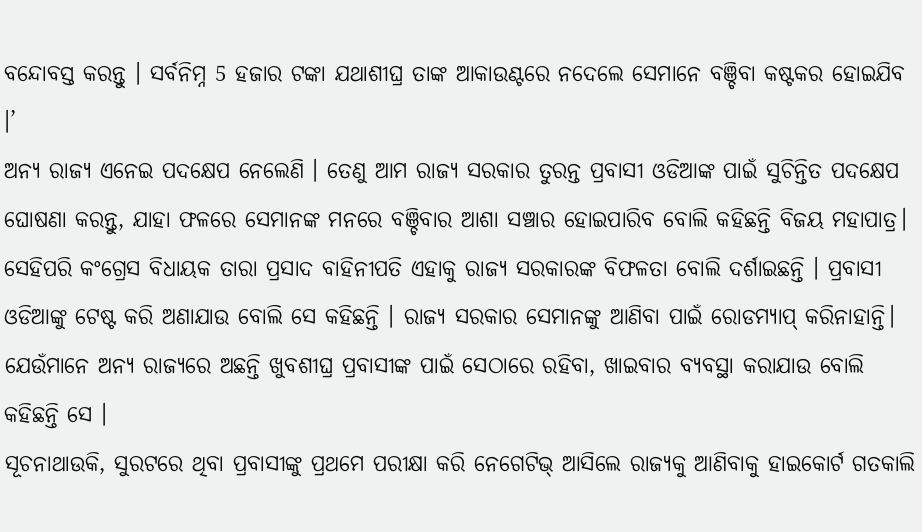ବନ୍ଦୋବସ୍ତ କରନ୍ତୁ । ସର୍ବନିମ୍ନ 5 ହଜାର ଟଙ୍କା ଯଥାଶୀଘ୍ର ତାଙ୍କ ଆକାଉଣ୍ଟରେ ନଦେଲେ ସେମାନେ ବଞ୍ଚିବା କଷ୍ଟକର ହୋଇଯିବ ।’
ଅନ୍ୟ ରାଜ୍ୟ ଏନେଇ ପଦକ୍ଷେପ ନେଲେଣି । ତେଣୁ ଆମ ରାଜ୍ୟ ସରକାର ତୁରନ୍ତ ପ୍ରବାସୀ ଓଡିଆଙ୍କ ପାଇଁ ସୁଚିନ୍ତିତ ପଦକ୍ଷେପ ଘୋଷଣା କରନ୍ତୁ, ଯାହା ଫଳରେ ସେମାନଙ୍କ ମନରେ ବଞ୍ଚିବାର ଆଶା ସଞ୍ଚାର ହୋଇପାରିବ ବୋଲି କହିଛନ୍ତି ବିଜୟ ମହାପାତ୍ର।
ସେହିପରି କଂଗ୍ରେସ ବିଧାୟକ ତାରା ପ୍ରସାଦ ବାହିନୀପତି ଏହାକୁ ରାଜ୍ୟ ସରକାରଙ୍କ ବିଫଳତା ବୋଲି ଦର୍ଶାଇଛନ୍ତି । ପ୍ରବାସୀ ଓଡିଆଙ୍କୁ ଟେଷ୍ଟ କରି ଅଣାଯାଉ ବୋଲି ସେ କହିଛନ୍ତି । ରାଜ୍ୟ ସରକାର ସେମାନଙ୍କୁ ଆଣିବା ପାଇଁ ରୋଡମ୍ୟାପ୍ କରିନାହାନ୍ତି। ଯେଉଁମାନେ ଅନ୍ୟ ରାଜ୍ୟରେ ଅଛନ୍ତି ଖୁବଶୀଘ୍ର ପ୍ରବାସୀଙ୍କ ପାଇଁ ସେଠାରେ ରହିବା, ଖାଇବାର ବ୍ୟବସ୍ଥା କରାଯାଉ ବୋଲି କହିଛନ୍ତି ସେ ।
ସୂଚନାଥାଉକି, ସୁରଟରେ ଥିବା ପ୍ରବାସୀଙ୍କୁ ପ୍ରଥମେ ପରୀକ୍ଷା କରି ନେଗେଟିଭ୍ ଆସିଲେ ରାଜ୍ୟକୁ ଆଣିବାକୁ ହାଇକୋର୍ଟ ଗତକାଲି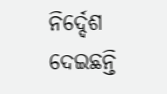ନିର୍ଦ୍ଦେଶ ଦେଇଛନ୍ତି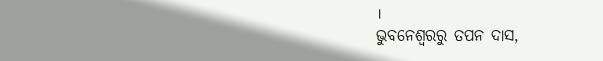।
ଭୁବନେଶ୍ବରରୁ ତପନ ଦାସ,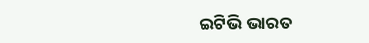ଇଟିଭି ଭାରତ